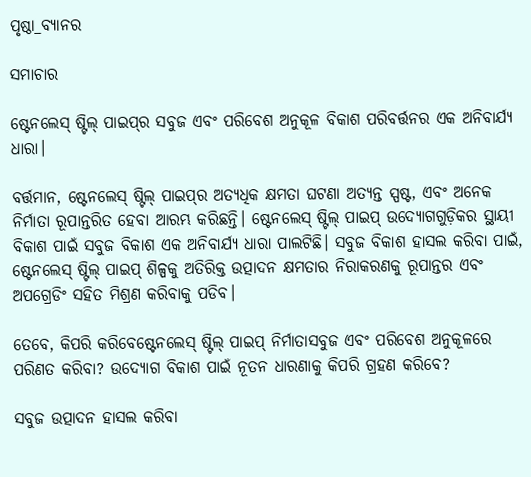ପୃଷ୍ଠା_ବ୍ୟାନର

ସମାଚାର

ଷ୍ଟେନଲେସ୍ ଷ୍ଟିଲ୍ ପାଇପ୍‌ର ସବୁଜ ଏବଂ ପରିବେଶ ଅନୁକୂଳ ବିକାଶ ପରିବର୍ତ୍ତନର ଏକ ଅନିବାର୍ଯ୍ୟ ଧାରା।

ବର୍ତ୍ତମାନ, ଷ୍ଟେନଲେସ୍ ଷ୍ଟିଲ୍ ପାଇପ୍‌ର ଅତ୍ୟଧିକ କ୍ଷମତା ଘଟଣା ଅତ୍ୟନ୍ତ ସ୍ପଷ୍ଟ, ଏବଂ ଅନେକ ନିର୍ମାତା ରୂପାନ୍ତରିତ ହେବା ଆରମ୍ଭ କରିଛନ୍ତି। ଷ୍ଟେନଲେସ୍ ଷ୍ଟିଲ୍ ପାଇପ୍ ଉଦ୍ୟୋଗଗୁଡ଼ିକର ସ୍ଥାୟୀ ବିକାଶ ପାଇଁ ସବୁଜ ବିକାଶ ଏକ ଅନିବାର୍ଯ୍ୟ ଧାରା ପାଲଟିଛି। ସବୁଜ ବିକାଶ ହାସଲ କରିବା ପାଇଁ, ଷ୍ଟେନଲେସ୍ ଷ୍ଟିଲ୍ ପାଇପ୍ ଶିଳ୍ପକୁ ଅତିରିକ୍ତ ଉତ୍ପାଦନ କ୍ଷମତାର ନିରାକରଣକୁ ରୂପାନ୍ତର ଏବଂ ଅପଗ୍ରେଡିଂ ସହିତ ମିଶ୍ରଣ କରିବାକୁ ପଡିବ।

ତେବେ, କିପରି କରିବେଷ୍ଟେନଲେସ୍ ଷ୍ଟିଲ୍ ପାଇପ୍ ନିର୍ମାତାସବୁଜ ଏବଂ ପରିବେଶ ଅନୁକୂଳରେ ପରିଣତ କରିବା? ଉଦ୍ୟୋଗ ବିକାଶ ପାଇଁ ନୂତନ ଧାରଣାକୁ କିପରି ଗ୍ରହଣ କରିବେ?

ସବୁଜ ଉତ୍ପାଦନ ହାସଲ କରିବା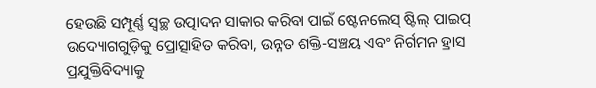ହେଉଛି ସମ୍ପୂର୍ଣ୍ଣ ସ୍ୱଚ୍ଛ ଉତ୍ପାଦନ ସାକାର କରିବା ପାଇଁ ଷ୍ଟେନଲେସ୍ ଷ୍ଟିଲ୍ ପାଇପ୍ ଉଦ୍ୟୋଗଗୁଡ଼ିକୁ ପ୍ରୋତ୍ସାହିତ କରିବା, ଉନ୍ନତ ଶକ୍ତି-ସଞ୍ଚୟ ଏବଂ ନିର୍ଗମନ ହ୍ରାସ ପ୍ରଯୁକ୍ତିବିଦ୍ୟାକୁ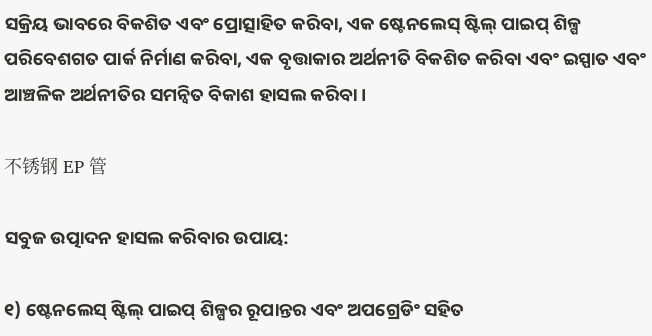ସକ୍ରିୟ ଭାବରେ ବିକଶିତ ଏବଂ ପ୍ରୋତ୍ସାହିତ କରିବା, ଏକ ଷ୍ଟେନଲେସ୍ ଷ୍ଟିଲ୍ ପାଇପ୍ ଶିଳ୍ପ ପରିବେଶଗତ ପାର୍କ ନିର୍ମାଣ କରିବା, ଏକ ବୃତ୍ତାକାର ଅର୍ଥନୀତି ବିକଶିତ କରିବା ଏବଂ ଇସ୍ପାତ ଏବଂ ଆଞ୍ଚଳିକ ଅର୍ଥନୀତିର ସମନ୍ୱିତ ବିକାଶ ହାସଲ କରିବା।

不锈钢 EP 管

ସବୁଜ ଉତ୍ପାଦନ ହାସଲ କରିବାର ଉପାୟ:

୧) ଷ୍ଟେନଲେସ୍ ଷ୍ଟିଲ୍ ପାଇପ୍ ଶିଳ୍ପର ରୂପାନ୍ତର ଏବଂ ଅପଗ୍ରେଡିଂ ସହିତ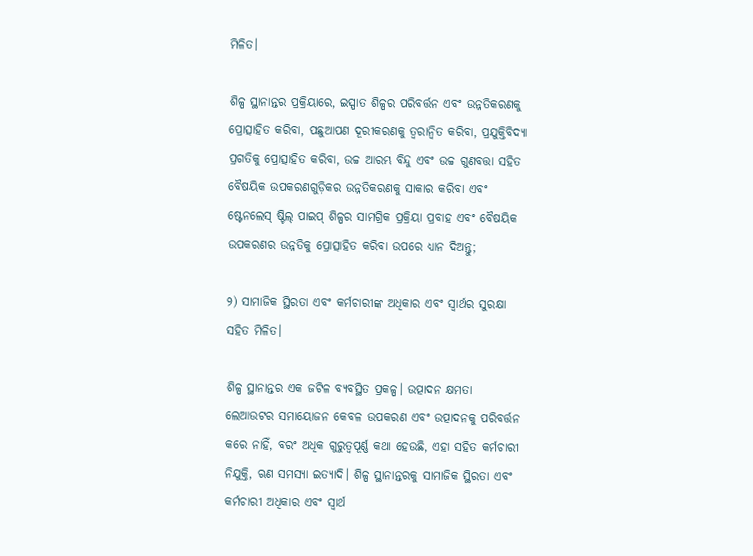ମିଳିତ।

ଶିଳ୍ପ ସ୍ଥାନାନ୍ତର ପ୍ରକ୍ରିୟାରେ, ଇସ୍ପାତ ଶିଳ୍ପର ପରିବର୍ତ୍ତନ ଏବଂ ଉନ୍ନତିକରଣକୁ ପ୍ରୋତ୍ସାହିତ କରିବା, ପଛୁଆପଣ ଦୂରୀକରଣକୁ ତ୍ୱରାନ୍ୱିତ କରିବା, ପ୍ରଯୁକ୍ତିବିଦ୍ୟା ପ୍ରଗତିକୁ ପ୍ରୋତ୍ସାହିତ କରିବା, ଉଚ୍ଚ ଆରମ୍ଭ ବିନ୍ଦୁ ଏବଂ ଉଚ୍ଚ ଗୁଣବତ୍ତା ସହିତ ବୈଷୟିକ ଉପକରଣଗୁଡ଼ିକର ଉନ୍ନତିକରଣକୁ ସାକାର କରିବା ଏବଂ ଷ୍ଟେନଲେସ୍ ଷ୍ଟିଲ୍ ପାଇପ୍ ଶିଳ୍ପର ସାମଗ୍ରିକ ପ୍ରକ୍ରିୟା ପ୍ରବାହ ଏବଂ ବୈଷୟିକ ଉପକରଣର ଉନ୍ନତିକୁ ପ୍ରୋତ୍ସାହିତ କରିବା ଉପରେ ଧ୍ୟାନ ଦିଅନ୍ତୁ;

୨) ସାମାଜିକ ସ୍ଥିରତା ଏବଂ କର୍ମଚାରୀଙ୍କ ଅଧିକାର ଏବଂ ସ୍ୱାର୍ଥର ସୁରକ୍ଷା ସହିତ ମିଳିତ।

ଶିଳ୍ପ ସ୍ଥାନାନ୍ତର ଏକ ଜଟିଳ ବ୍ୟବସ୍ଥିତ ପ୍ରକଳ୍ପ। ଉତ୍ପାଦନ କ୍ଷମତା ଲେଆଉଟର ସମାୟୋଜନ କେବଳ ଉପକରଣ ଏବଂ ଉତ୍ପାଦନକୁ ପରିବର୍ତ୍ତନ କରେ ନାହିଁ, ବରଂ ଅଧିକ ଗୁରୁତ୍ୱପୂର୍ଣ୍ଣ କଥା ହେଉଛି, ଏହା ସହିତ କର୍ମଚାରୀ ନିଯୁକ୍ତି, ଋଣ ସମସ୍ୟା ଇତ୍ୟାଦି। ଶିଳ୍ପ ସ୍ଥାନାନ୍ତରକୁ ସାମାଜିକ ସ୍ଥିରତା ଏବଂ କର୍ମଚାରୀ ଅଧିକାର ଏବଂ ସ୍ୱାର୍ଥ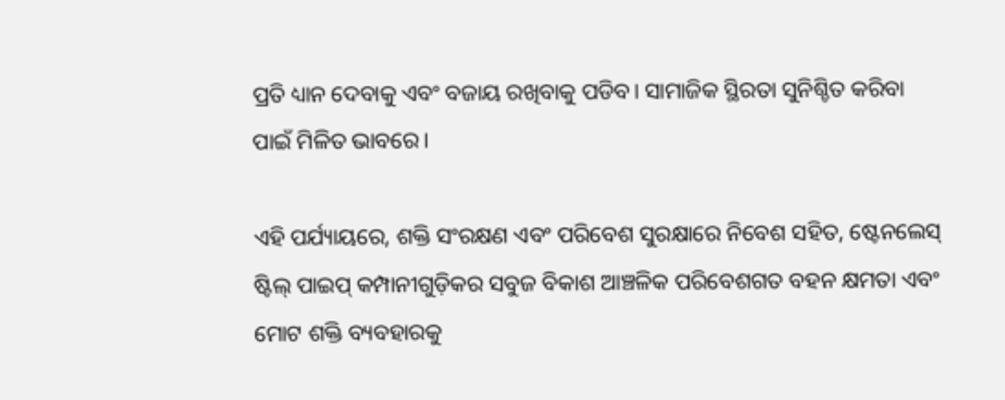ପ୍ରତି ଧ୍ୟାନ ଦେବାକୁ ଏବଂ ବଜାୟ ରଖିବାକୁ ପଡିବ। ସାମାଜିକ ସ୍ଥିରତା ସୁନିଶ୍ଚିତ କରିବା ପାଇଁ ମିଳିତ ଭାବରେ।

ଏହି ପର୍ଯ୍ୟାୟରେ, ଶକ୍ତି ସଂରକ୍ଷଣ ଏବଂ ପରିବେଶ ସୁରକ୍ଷାରେ ନିବେଶ ସହିତ, ଷ୍ଟେନଲେସ୍ ଷ୍ଟିଲ୍ ପାଇପ୍ କମ୍ପାନୀଗୁଡ଼ିକର ସବୁଜ ବିକାଶ ଆଞ୍ଚଳିକ ପରିବେଶଗତ ବହନ କ୍ଷମତା ଏବଂ ମୋଟ ଶକ୍ତି ବ୍ୟବହାରକୁ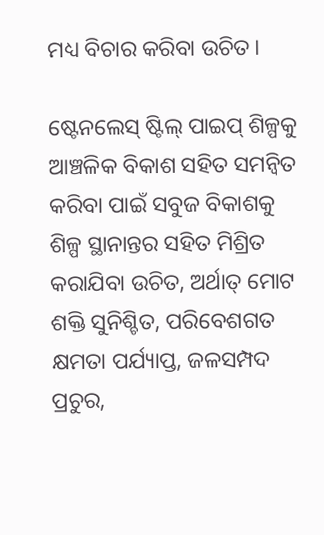ମଧ୍ୟ ବିଚାର କରିବା ଉଚିତ।

ଷ୍ଟେନଲେସ୍ ଷ୍ଟିଲ୍ ପାଇପ୍ ଶିଳ୍ପକୁ ଆଞ୍ଚଳିକ ବିକାଶ ସହିତ ସମନ୍ୱିତ କରିବା ପାଇଁ ସବୁଜ ବିକାଶକୁ ଶିଳ୍ପ ସ୍ଥାନାନ୍ତର ସହିତ ମିଶ୍ରିତ କରାଯିବା ଉଚିତ, ଅର୍ଥାତ୍ ମୋଟ ଶକ୍ତି ସୁନିଶ୍ଚିତ, ପରିବେଶଗତ କ୍ଷମତା ପର୍ଯ୍ୟାପ୍ତ, ଜଳସମ୍ପଦ ପ୍ରଚୁର,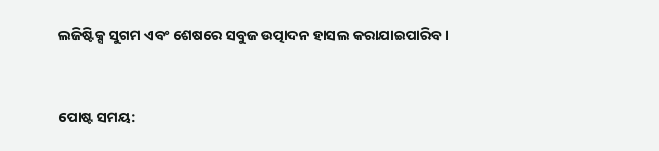ଲଜିଷ୍ଟିକ୍ସ ସୁଗମ ଏବଂ ଶେଷରେ ସବୁଜ ଉତ୍ପାଦନ ହାସଲ କରାଯାଇପାରିବ।


ପୋଷ୍ଟ ସମୟ: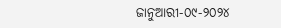ଜାନୁଆରୀ-୦୯-୨୦୨୪